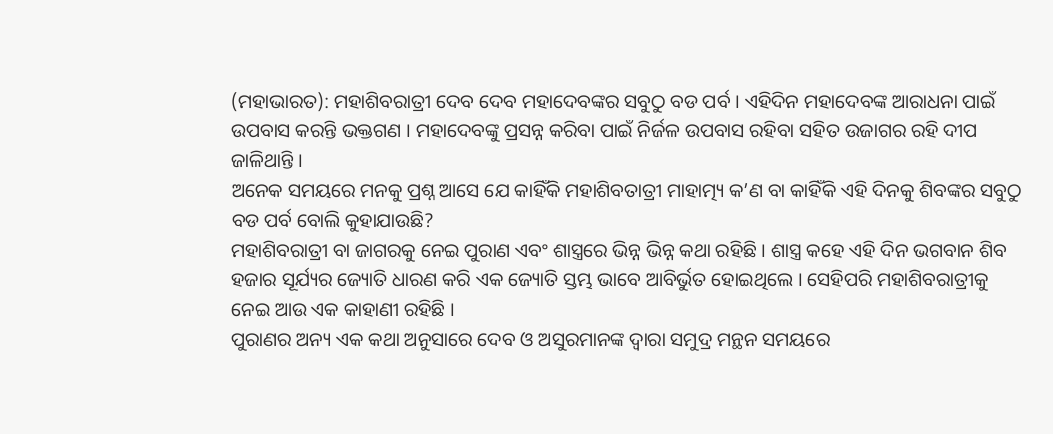(ମହାଭାରତ): ମହାଶିବରାତ୍ରୀ ଦେବ ଦେବ ମହାଦେବଙ୍କର ସବୁଠୁ ବଡ ପର୍ବ । ଏହିଦିନ ମହାଦେବଙ୍କ ଆରାଧନା ପାଇଁ ଉପବାସ କରନ୍ତି ଭକ୍ତଗଣ । ମହାଦେବଙ୍କୁ ପ୍ରସନ୍ନ କରିବା ପାଇଁ ନିର୍ଜଳ ଉପବାସ ରହିବା ସହିତ ଉଜାଗର ରହି ଦୀପ ଜାଳିଥାନ୍ତି ।
ଅନେକ ସମୟରେ ମନକୁ ପ୍ରଶ୍ନ ଆସେ ଯେ କାହିଁକି ମହାଶିବତାତ୍ରୀ ମାହାତ୍ମ୍ୟ କ’ଣ ବା କାହିଁକି ଏହି ଦିନକୁ ଶିବଙ୍କର ସବୁଠୁ ବଡ ପର୍ବ ବୋଲି କୁହାଯାଉଛି?
ମହାଶିବରାତ୍ରୀ ବା ଜାଗରକୁ ନେଇ ପୁରାଣ ଏବଂ ଶାସ୍ତ୍ରରେ ଭିନ୍ନ ଭିନ୍ନ କଥା ରହିଛି । ଶାସ୍ତ୍ର କହେ ଏହି ଦିନ ଭଗବାନ ଶିବ ହଜାର ସୂର୍ଯ୍ୟର ଜ୍ୟୋତି ଧାରଣ କରି ଏକ ଜ୍ୟୋତି ସ୍ତମ୍ଭ ଭାବେ ଆବିର୍ଭୁତ ହୋଇଥିଲେ । ସେହିପରି ମହାଶିବରାତ୍ରୀକୁ ନେଇ ଆଉ ଏକ କାହାଣୀ ରହିଛି ।
ପୁରାଣର ଅନ୍ୟ ଏକ କଥା ଅନୁସାରେ ଦେବ ଓ ଅସୁରମାନଙ୍କ ଦ୍ୱାରା ସମୁଦ୍ର ମନ୍ଥନ ସମୟରେ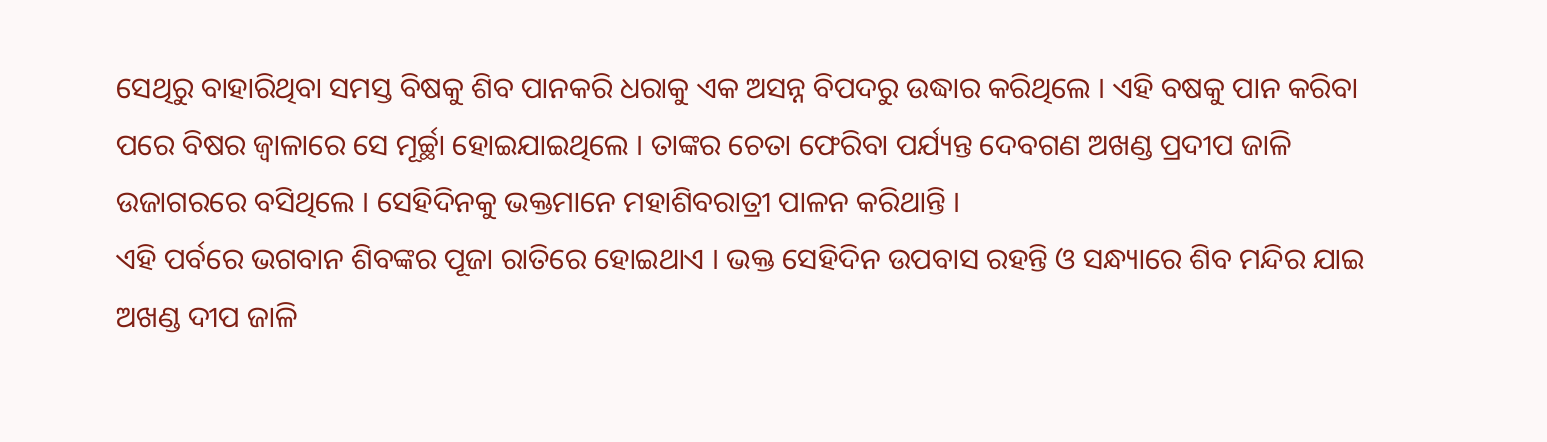ସେଥିରୁ ବାହାରିଥିବା ସମସ୍ତ ବିଷକୁ ଶିବ ପାନକରି ଧରାକୁ ଏକ ଅସନ୍ନ ବିପଦରୁ ଉଦ୍ଧାର କରିଥିଲେ । ଏହି ବଷକୁ ପାନ କରିବା ପରେ ବିଷର ଜ୍ୱାଳାରେ ସେ ମୂର୍ଚ୍ଛା ହୋଇଯାଇଥିଲେ । ତାଙ୍କର ଚେତା ଫେରିବା ପର୍ଯ୍ୟନ୍ତ ଦେବଗଣ ଅଖଣ୍ଡ ପ୍ରଦୀପ ଜାଳି ଉଜାଗରରେ ବସିଥିଲେ । ସେହିଦିନକୁ ଭକ୍ତମାନେ ମହାଶିବରାତ୍ରୀ ପାଳନ କରିଥାନ୍ତି ।
ଏହି ପର୍ବରେ ଭଗବାନ ଶିବଙ୍କର ପୂଜା ରାତିରେ ହୋଇଥାଏ । ଭକ୍ତ ସେହିଦିନ ଉପବାସ ରହନ୍ତି ଓ ସନ୍ଧ୍ୟାରେ ଶିବ ମନ୍ଦିର ଯାଇ ଅଖଣ୍ଡ ଦୀପ ଜାଳି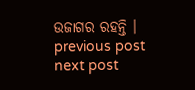ଉଜାଗର ରହନ୍ତି ।
previous post
next post